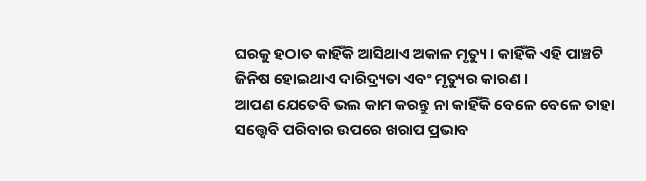ଘରକୁ ହଠାତ କାହିଁକି ଆସିଥାଏ ଅକାଳ ମୃତ୍ୟୁ । କାହିଁକି ଏହି ପାଞ୍ଚଟି ଜିନିଷ ହୋଇଥାଏ ଦାରିଦ୍ର୍ୟତା ଏବଂ ମୃତ୍ୟୁର କାରଣ ।
ଆପଣ ଯେତେବି ଭଲ କାମ କରନ୍ତୁ ନା କାହିଁକି ବେଳେ ବେଳେ ତାହା ସତ୍ତ୍ୱେବି ପରିବାର ଉପରେ ଖରାପ ପ୍ରଭାବ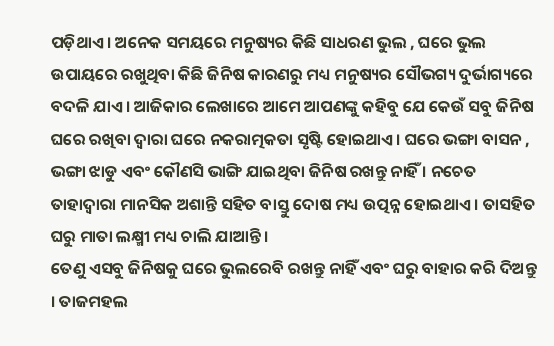ପଡ଼ିଥାଏ । ଅନେକ ସମୟରେ ମନୁଷ୍ୟର କିଛି ସାଧରଣ ଭୁଲ , ଘରେ ଭୁଲ ଉପାୟରେ ରଖୁଥିବା କିଛି ଜିନିଷ କାରଣରୁ ମଧ୍ୟ ମନୁଷ୍ୟର ସୌଭଗ୍ୟ ଦୁର୍ଭାଗ୍ୟରେ ବଦଳି ଯାଏ । ଆଜିକାର ଲେଖାରେ ଆମେ ଆପଣଙ୍କୁ କହିବୁ ଯେ କେଉଁ ସବୁ ଜିନିଷ ଘରେ ରଖିବା ଦ୍ୱାରା ଘରେ ନକରାତ୍ମକତା ସୃଷ୍ଟି ହୋଇଥାଏ । ଘରେ ଭଙ୍ଗା ବାସନ , ଭଙ୍ଗା ଝାଡୁ ଏବଂ କୌଣସି ଭାଙ୍ଗି ଯାଇଥିବା ଜିନିଷ ରଖନ୍ତୁ ନାହିଁ । ନଚେତ ତାହାଦ୍ୱାରା ମାନସିକ ଅଶାନ୍ତି ସହିତ ବାସ୍ତୁ ଦୋଷ ମଧ୍ୟ ଉତ୍ପନ୍ନ ହୋଇଥାଏ । ତାସହିତ ଘରୁ ମାତା ଲକ୍ଷ୍ମୀ ମଧ୍ୟ ଚାଲି ଯାଆନ୍ତି ।
ତେଣୁ ଏସବୁ ଜିନିଷକୁ ଘରେ ଭୁଲରେବି ରଖନ୍ତୁ ନାହିଁ ଏବଂ ଘରୁ ବାହାର କରି ଦିଅନ୍ତୁ । ତାଜମହଲ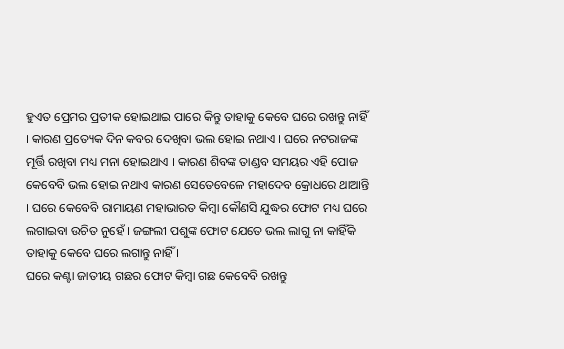ହୁଏତ ପ୍ରେମର ପ୍ରତୀକ ହୋଇଥାଇ ପାରେ କିନ୍ତୁ ତାହାକୁ କେବେ ଘରେ ରଖନ୍ତୁ ନାହିଁ । କାରଣ ପ୍ରତ୍ୟେକ ଦିନ କବର ଦେଖିବା ଭଲ ହୋଇ ନଥାଏ । ଘରେ ନଟରାଜଙ୍କ ମୂର୍ତ୍ତି ରଖିବା ମଧ୍ୟ ମନା ହୋଇଥାଏ । କାରଣ ଶିବଙ୍କ ତାଣ୍ଡବ ସମୟର ଏହି ପୋଜ କେବେବି ଭଲ ହୋଇ ନଥାଏ କାରଣ ସେତେବେଳେ ମହାଦେବ କ୍ରୋଧରେ ଥାଆନ୍ତି । ଘରେ କେବେବି ରାମାୟଣ ମହାଭାରତ କିମ୍ବା କୌଣସି ଯୁଦ୍ଧର ଫୋଟ ମଧ୍ୟ ଘରେ ଲଗାଇବା ଉଚିତ ନୁହେଁ । ଜଙ୍ଗଲୀ ପଶୁଙ୍କ ଫୋଟ ଯେତେ ଭଲ ଲାଗୁ ନା କାହିଁକି ତାହାକୁ କେବେ ଘରେ ଲଗାନ୍ତୁ ନାହିଁ ।
ଘରେ କଣ୍ଟା ଜାତୀୟ ଗଛର ଫୋଟ କିମ୍ବା ଗଛ କେବେବି ରଖନ୍ତୁ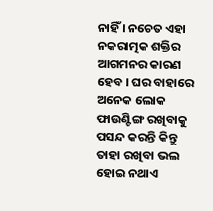ନାହିଁ । ନଚେତ ଏହା ନକରାତ୍ମକ ଶକ୍ତିର ଆଗମନର କାରଣ ହେବ । ଘର ବାହାରେ ଅନେକ ଲୋକ ଫାଉଣ୍ଟିଙ୍ଗ ରଖିବାକୁ ପସନ୍ଦ କରନ୍ତି କିନ୍ତୁ ତାହା ରଖିବା ଭଲ ହୋଇ ନଥାଏ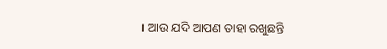। ଆଉ ଯଦି ଆପଣ ତାହା ରଖୁଛନ୍ତି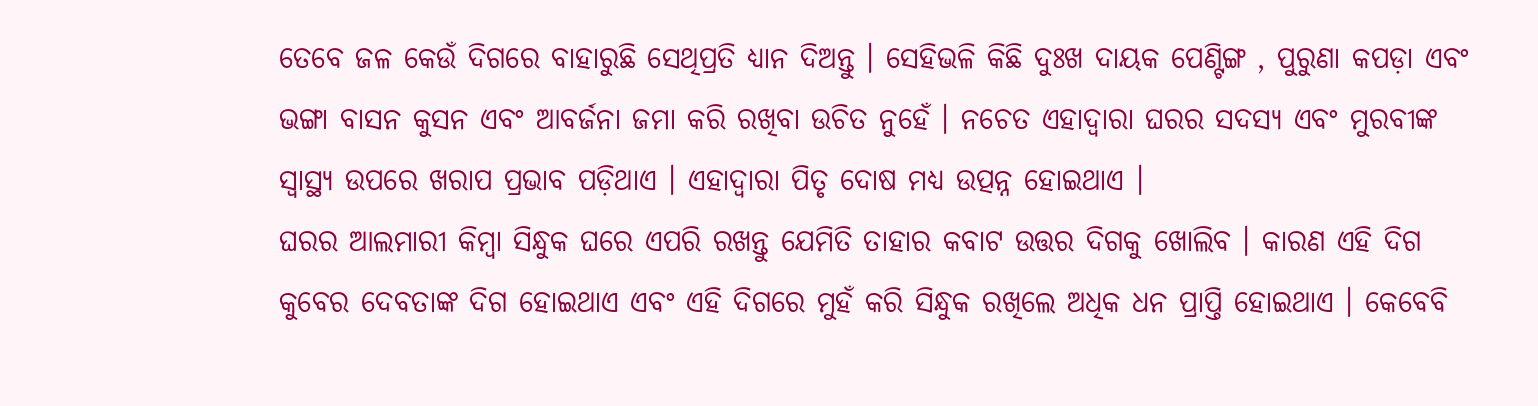ତେବେ ଜଳ କେଉଁ ଦିଗରେ ବାହାରୁଛି ସେଥିପ୍ରତି ଧ୍ୟାନ ଦିଅନ୍ତୁ । ସେହିଭଳି କିଛି ଦୁଃଖ ଦାୟକ ପେଣ୍ଟିଙ୍ଗ , ପୁରୁଣା କପଡ଼ା ଏବଂ ଭଙ୍ଗା ବାସନ କୁସନ ଏବଂ ଆବର୍ଜନା ଜମା କରି ରଖିବା ଉଚିତ ନୁହେଁ । ନଚେତ ଏହାଦ୍ବାରା ଘରର ସଦସ୍ୟ ଏବଂ ମୁରବୀଙ୍କ ସ୍ୱାସ୍ଥ୍ୟ ଉପରେ ଖରାପ ପ୍ରଭାବ ପଡ଼ିଥାଏ । ଏହାଦ୍ବାରା ପିତୃ ଦୋଷ ମଧ୍ୟ ଉତ୍ପନ୍ନ ହୋଇଥାଏ ।
ଘରର ଆଲମାରୀ କିମ୍ବା ସିନ୍ଧୁକ ଘରେ ଏପରି ରଖନ୍ତୁ ଯେମିତି ତାହାର କବାଟ ଉତ୍ତର ଦିଗକୁ ଖୋଲିବ । କାରଣ ଏହି ଦିଗ କୁବେର ଦେବତାଙ୍କ ଦିଗ ହୋଇଥାଏ ଏବଂ ଏହି ଦିଗରେ ମୁହଁ କରି ସିନ୍ଧୁକ ରଖିଲେ ଅଧିକ ଧନ ପ୍ରାପ୍ତି ହୋଇଥାଏ । କେବେବି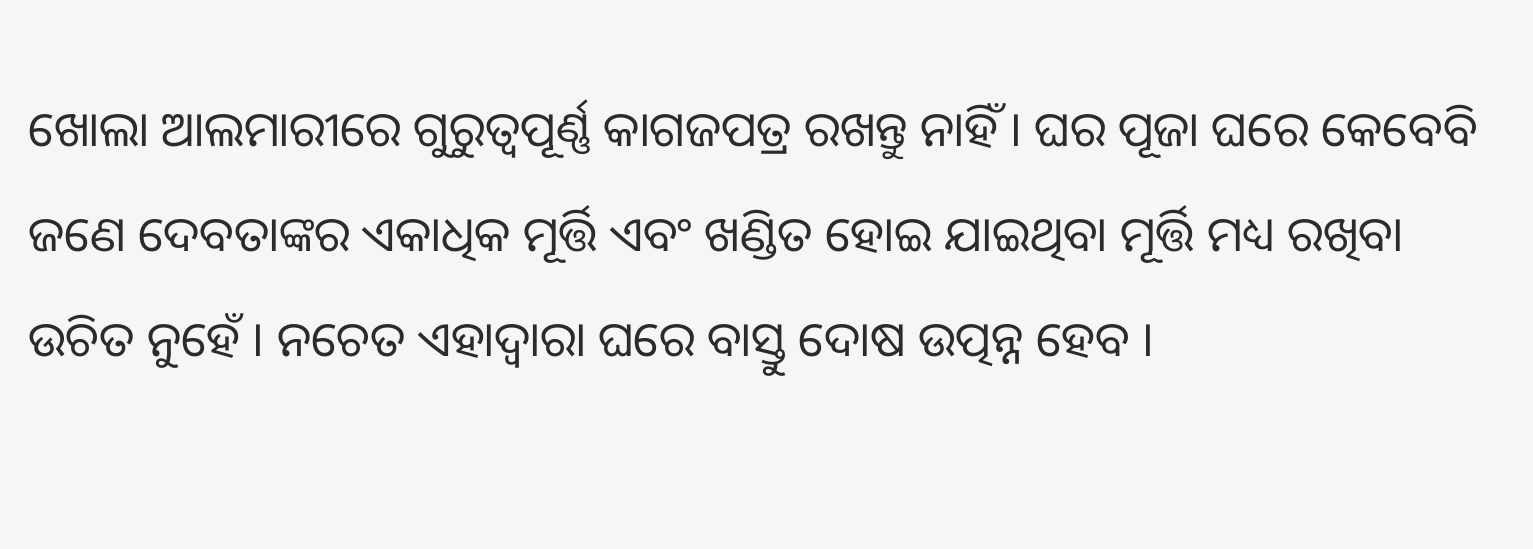ଖୋଲା ଆଲମାରୀରେ ଗୁରୁତ୍ୱପୂର୍ଣ୍ଣ କାଗଜପତ୍ର ରଖନ୍ତୁ ନାହିଁ । ଘର ପୂଜା ଘରେ କେବେବି ଜଣେ ଦେବତାଙ୍କର ଏକାଧିକ ମୂର୍ତ୍ତି ଏବଂ ଖଣ୍ଡିତ ହୋଇ ଯାଇଥିବା ମୂର୍ତ୍ତି ମଧ୍ୟ ରଖିବା ଉଚିତ ନୁହେଁ । ନଚେତ ଏହାଦ୍ବାରା ଘରେ ବାସ୍ତୁ ଦୋଷ ଉତ୍ପନ୍ନ ହେବ ।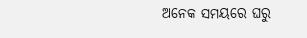ଅନେକ ସମୟରେ ଘରୁ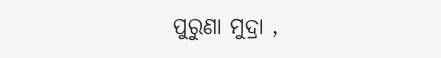ପୁରୁଣା ମୁଦ୍ରା ,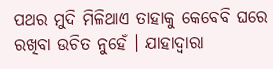ପଥର ମୁଦି ମିଳିଥାଏ ତାହାକୁ କେବେବି ଘରେ ରଖିବା ଉଚିତ ନୁହେଁ । ଯାହାଦ୍ୱାରା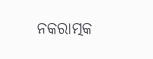ନକରାତ୍ମକ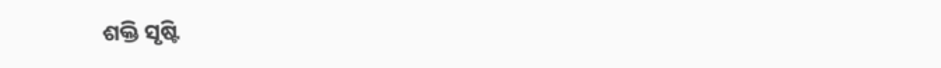ଶକ୍ତି ସୃଷ୍ଟି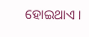ହୋଇଥାଏ ।